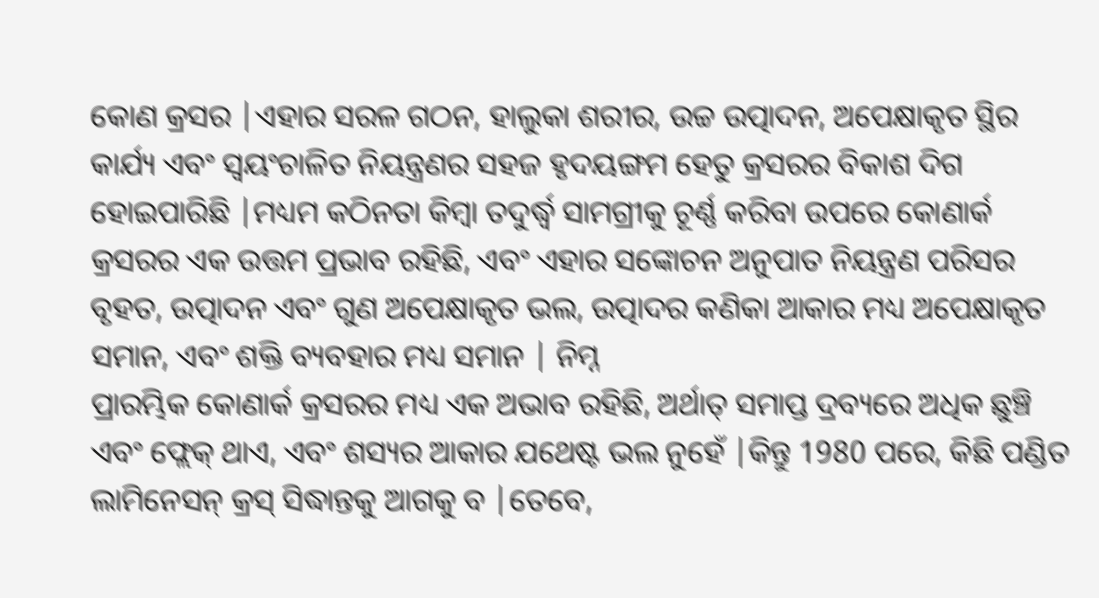କୋଣ କ୍ରସର |ଏହାର ସରଳ ଗଠନ, ହାଲୁକା ଶରୀର, ଉଚ୍ଚ ଉତ୍ପାଦନ, ଅପେକ୍ଷାକୃତ ସ୍ଥିର କାର୍ଯ୍ୟ ଏବଂ ସ୍ୱୟଂଚାଳିତ ନିୟନ୍ତ୍ରଣର ସହଜ ହୃଦୟଙ୍ଗମ ହେତୁ କ୍ରସରର ବିକାଶ ଦିଗ ହୋଇପାରିଛି |ମଧ୍ୟମ କଠିନତା କିମ୍ବା ତଦୁର୍ଦ୍ଧ୍ୱ ସାମଗ୍ରୀକୁ ଚୂର୍ଣ୍ଣ କରିବା ଉପରେ କୋଣାର୍କ କ୍ରସରର ଏକ ଉତ୍ତମ ପ୍ରଭାବ ରହିଛି, ଏବଂ ଏହାର ସଙ୍କୋଚନ ଅନୁପାତ ନିୟନ୍ତ୍ରଣ ପରିସର ବୃହତ, ଉତ୍ପାଦନ ଏବଂ ଗୁଣ ଅପେକ୍ଷାକୃତ ଭଲ, ଉତ୍ପାଦର କଣିକା ଆକାର ମଧ୍ୟ ଅପେକ୍ଷାକୃତ ସମାନ, ଏବଂ ଶକ୍ତି ବ୍ୟବହାର ମଧ୍ୟ ସମାନ | ନିମ୍ନ
ପ୍ରାରମ୍ଭିକ କୋଣାର୍କ କ୍ରସରର ମଧ୍ୟ ଏକ ଅଭାବ ରହିଛି, ଅର୍ଥାତ୍ ସମାପ୍ତ ଦ୍ରବ୍ୟରେ ଅଧିକ ଛୁଞ୍ଚି ଏବଂ ଫ୍ଲେକ୍ ଥାଏ, ଏବଂ ଶସ୍ୟର ଆକାର ଯଥେଷ୍ଟ ଭଲ ନୁହେଁ |କିନ୍ତୁ 1980 ପରେ, କିଛି ପଣ୍ଡିତ ଲାମିନେସନ୍ କ୍ରସ୍ ସିଦ୍ଧାନ୍ତକୁ ଆଗକୁ ବ |ତେବେ,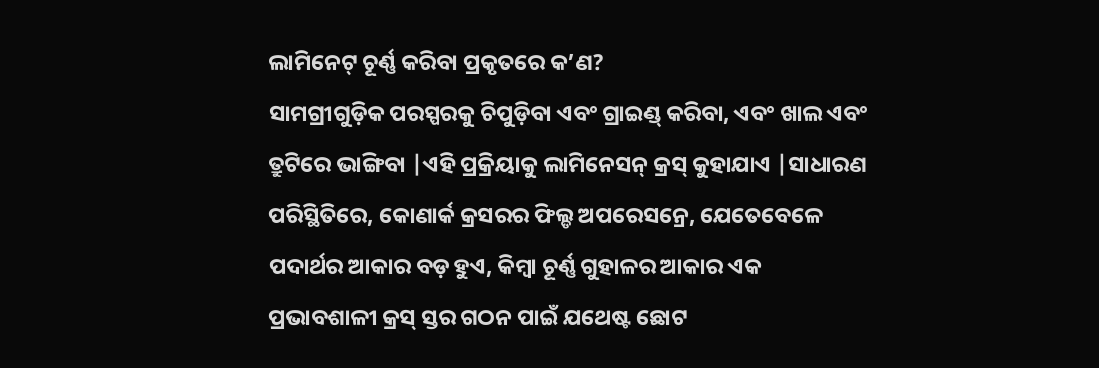ଲାମିନେଟ୍ ଚୂର୍ଣ୍ଣ କରିବା ପ୍ରକୃତରେ କ’ଣ?
ସାମଗ୍ରୀଗୁଡ଼ିକ ପରସ୍ପରକୁ ଚିପୁଡ଼ିବା ଏବଂ ଗ୍ରାଇଣ୍ଡ୍ କରିବା, ଏବଂ ଖାଲ ଏବଂ ତ୍ରୁଟିରେ ଭାଙ୍ଗିବା |ଏହି ପ୍ରକ୍ରିୟାକୁ ଲାମିନେସନ୍ କ୍ରସ୍ କୁହାଯାଏ |ସାଧାରଣ ପରିସ୍ଥିତିରେ, କୋଣାର୍କ କ୍ରସରର ଫିଲ୍ଡ ଅପରେସନ୍ରେ, ଯେତେବେଳେ ପଦାର୍ଥର ଆକାର ବଡ଼ ହୁଏ, କିମ୍ବା ଚୂର୍ଣ୍ଣ ଗୁହାଳର ଆକାର ଏକ ପ୍ରଭାବଶାଳୀ କ୍ରସ୍ ସ୍ତର ଗଠନ ପାଇଁ ଯଥେଷ୍ଟ ଛୋଟ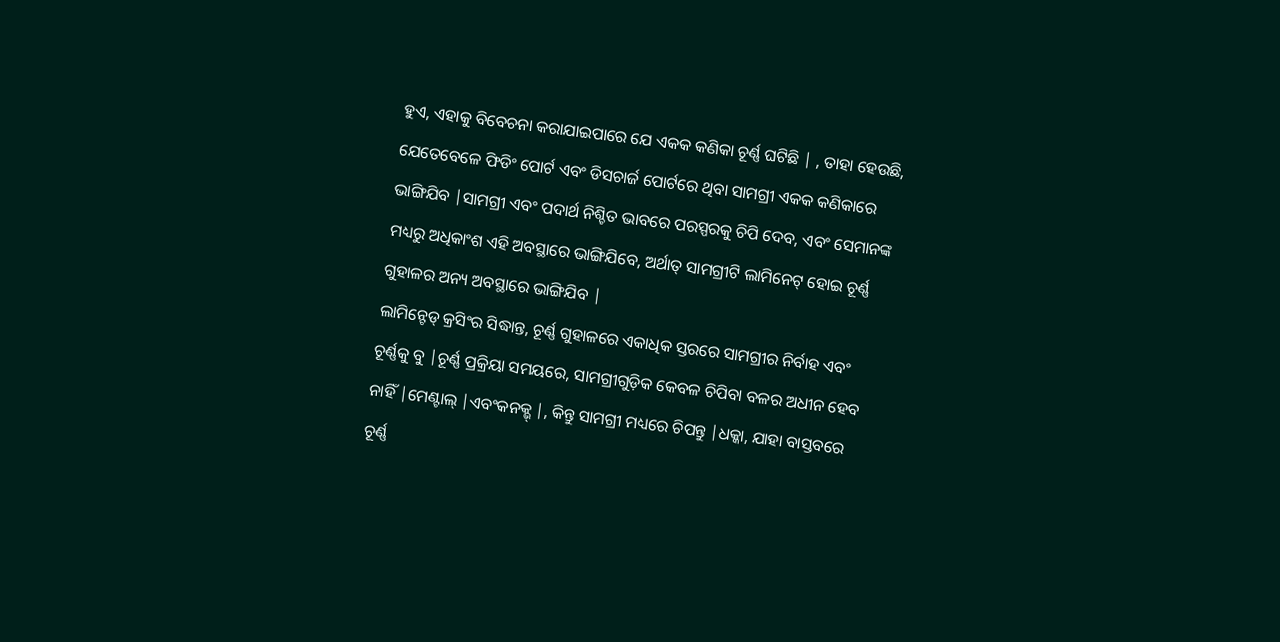ହୁଏ, ଏହାକୁ ବିବେଚନା କରାଯାଇପାରେ ଯେ ଏକକ କଣିକା ଚୂର୍ଣ୍ଣ ଘଟିଛି | , ତାହା ହେଉଛି, ଯେତେବେଳେ ଫିଡିଂ ପୋର୍ଟ ଏବଂ ଡିସଚାର୍ଜ ପୋର୍ଟରେ ଥିବା ସାମଗ୍ରୀ ଏକକ କଣିକାରେ ଭାଙ୍ଗିଯିବ |ସାମଗ୍ରୀ ଏବଂ ପଦାର୍ଥ ନିଶ୍ଚିତ ଭାବରେ ପରସ୍ପରକୁ ଚିପି ଦେବ, ଏବଂ ସେମାନଙ୍କ ମଧ୍ୟରୁ ଅଧିକାଂଶ ଏହି ଅବସ୍ଥାରେ ଭାଙ୍ଗିଯିବେ, ଅର୍ଥାତ୍ ସାମଗ୍ରୀଟି ଲାମିନେଟ୍ ହୋଇ ଚୂର୍ଣ୍ଣ ଗୁହାଳର ଅନ୍ୟ ଅବସ୍ଥାରେ ଭାଙ୍ଗିଯିବ |
ଲାମିନ୍ଟେଡ୍ କ୍ରସିଂର ସିଦ୍ଧାନ୍ତ, ଚୂର୍ଣ୍ଣ ଗୁହାଳରେ ଏକାଧିକ ସ୍ତରରେ ସାମଗ୍ରୀର ନିର୍ବାହ ଏବଂ ଚୂର୍ଣ୍ଣକୁ ବୁ |ଚୂର୍ଣ୍ଣ ପ୍ରକ୍ରିୟା ସମୟରେ, ସାମଗ୍ରୀଗୁଡ଼ିକ କେବଳ ଚିପିବା ବଳର ଅଧୀନ ହେବ ନାହିଁ |ମେଣ୍ଟାଲ୍ |ଏବଂକନକ୍ଭ୍ |, କିନ୍ତୁ ସାମଗ୍ରୀ ମଧ୍ୟରେ ଚିପନ୍ତୁ |ଧକ୍କା, ଯାହା ବାସ୍ତବରେ ଚୂର୍ଣ୍ଣ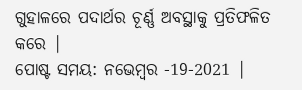ଗୁହାଳରେ ପଦାର୍ଥର ଚୂର୍ଣ୍ଣ ଅବସ୍ଥାକୁ ପ୍ରତିଫଳିତ କରେ |
ପୋଷ୍ଟ ସମୟ: ନଭେମ୍ବର -19-2021 |